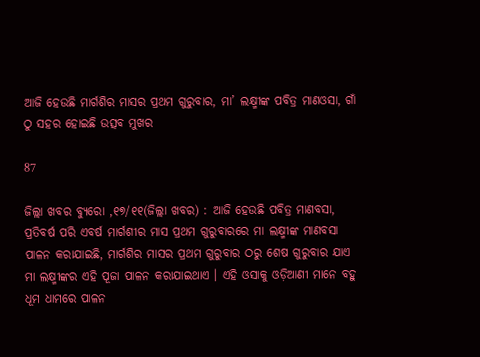ଆଜି ହେଉଛି ମାର୍ଗଶିର ମାସର ପ୍ରଥମ ଗୁରୁବାର, ମା’ ଲକ୍ଷ୍ମୀଙ୍କ ପବିତ୍ର ମାଣଓସା, ଗାଁ ଠୁ ସହର ହୋଇଛି ଉତ୍ସବ ମୁଖର

87

ଜିଲ୍ଲା ଖବର ବ୍ୟୁରୋ ,୧୭/୧୧(ଜିଲ୍ଲା ଖବର) : ଆଜି ହେଉଛି ପବିତ୍ର ମାଣବସା, ପ୍ରତିବର୍ଷ ପରି ଏବର୍ଷ ମାର୍ଗଶୀର ମାସ ପ୍ରଥମ ଗୁରୁବାରରେ ମା ଲକ୍ଷ୍ମୀଙ୍କ ମାଣବସା ପାଳନ କରାଯାଇଛି, ମାର୍ଗଶିର ମାସର ପ୍ରଥମ ଗୁରୁବାର ଠରୁ ଶେଷ ଗୁରୁବାର ଯାଏ ମା ଲକ୍ଷ୍ମୀଙ୍କର ଏହି ପୂଜା ପାଳନ କରାଯାଇଥାଏ । ଏହି ଓସାକୁ ଓଡ଼ିଆଣୀ ମାନେ ବହୁ ଧୂମ ଧାମରେ ପାଳନ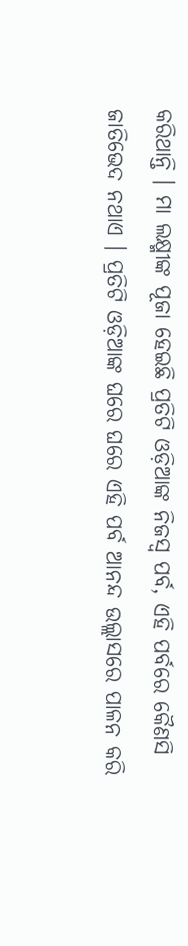କରିଥାନ୍ତି । ମା ଲକ୍ଷ୍ମୀଙ୍କ ପୂଜା ହେଇଛି ପ୍ରତିଟି ଓଡ଼ିଆଙ୍କ ନିଜସ୍ବ ପର୍ବ, ଏହି ପର୍ବରେ କୈଣସି ଜାତିଭେଦ ନଥାଏ । ପ୍ରତିଟି ଓଡ଼ିଆଙ୍କ ଘରେ ଘରେ ଏହି ପର୍ବ ଆନନ୍ଦ ଉଲ୍ଲାସରେ ପାଳନ କରି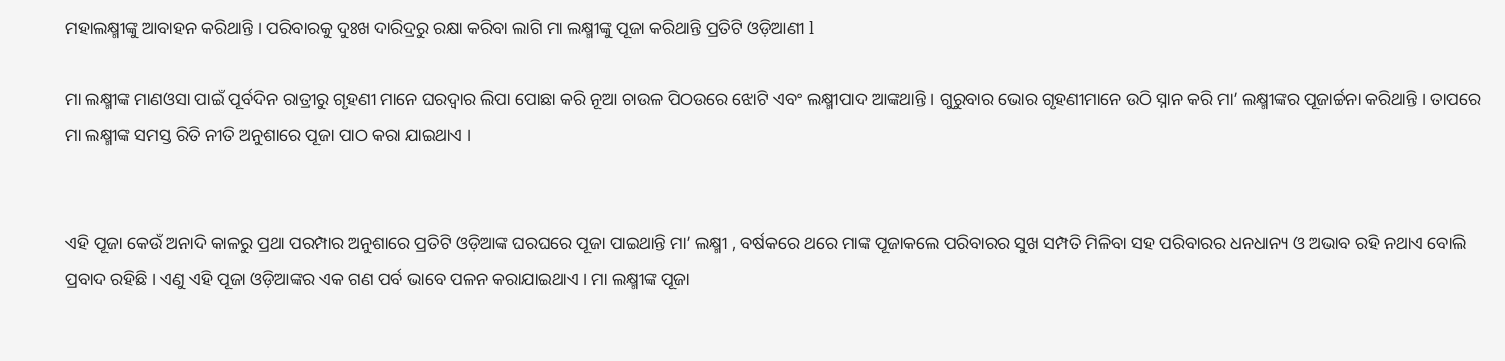ମହାଲକ୍ଷ୍ମୀଙ୍କୁ ଆବାହନ କରିଥାନ୍ତି । ପରିବାରକୁ ଦୁଃଖ ଦାରିଦ୍ରରୁ ରକ୍ଷା କରିବା ଲାଗି ମା ଲକ୍ଷ୍ମୀଙ୍କୁ ପୂଜା କରିଥାନ୍ତି ପ୍ରତିଟି ଓଡ଼ିଆଣୀ l

ମା ଲକ୍ଷ୍ମୀଙ୍କ ମାଣଓସା ପାଇଁ ପୂର୍ବଦିନ ରାତ୍ରୀରୁ ଗୃହଣୀ ମାନେ ଘରଦ୍ଵାର ଲିପା ପୋଛା କରି ନୂଆ ଚାଉଳ ପିଠଉରେ ଝୋଟି ଏବଂ ଲକ୍ଷ୍ମୀପାଦ ଆଙ୍କଥାନ୍ତି । ଗୁରୁବାର ଭୋର ଗୃହଣୀମାନେ ଉଠି ସ୍ନାନ କରି ମା’ ଲକ୍ଷ୍ମୀଙ୍କର ପୂଜାର୍ଚ୍ଚନା କରିଥାନ୍ତି । ତାପରେ ମା ଲକ୍ଷ୍ମୀଙ୍କ ସମସ୍ତ ରିତି ନୀତି ଅନୁଶାରେ ପୂଜା ପାଠ କରା ଯାଇଥାଏ ।


ଏହି ପୂଜା କେଉଁ ଅନାଦି କାଳରୁ ପ୍ରଥା ପରମ୍ପାର ଅନୁଶାରେ ପ୍ରତିଟି ଓଡ଼ିଆଙ୍କ ଘରଘରେ ପୂଜା ପାଇଥାନ୍ତି ମା’ ଲକ୍ଷ୍ମୀ , ବର୍ଷକରେ ଥରେ ମାଙ୍କ ପୂଜାକଲେ ପରିବାରର ସୁଖ ସମ୍ପତି ମିଳିବା ସହ ପରିବାରର ଧନଧାନ୍ୟ ଓ ଅଭାବ ରହି ନଥାଏ ବୋଲି ପ୍ରବାଦ ରହିଛି । ଏଣୁ ଏହି ପୂଜା ଓଡ଼ିଆଙ୍କର ଏକ ଗଣ ପର୍ବ ଭାବେ ପଳନ କରାଯାଇଥାଏ । ମା ଲକ୍ଷ୍ମୀଙ୍କ ପୂଜା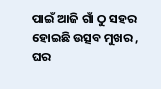ପାଇଁ ଆଜି ଗାଁ ଠୁ ସହର ହୋଇଛି ଉତ୍ସବ ମୁଖର , ଘର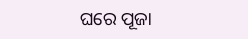ଘରେ ପୂଜା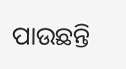ପାଉଛନ୍ତି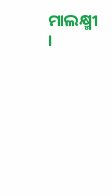ମାଲକ୍ଷ୍ମୀ ।